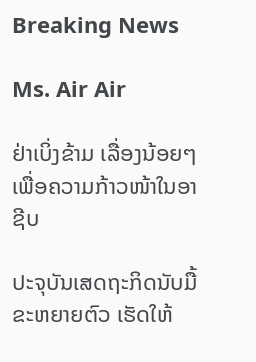Breaking News

Ms. Air Air

ຢ່າເບິ່ງຂ້າມ ເລື່ອງນ້ອຍໆ ເພື່ອຄວາມກ້າວໜ້າໃນອາຊີບ

ປະຈຸບັນເສດຖະກິດນັບມື້ຂະຫຍາຍຕົວ ເຮັດໃຫ້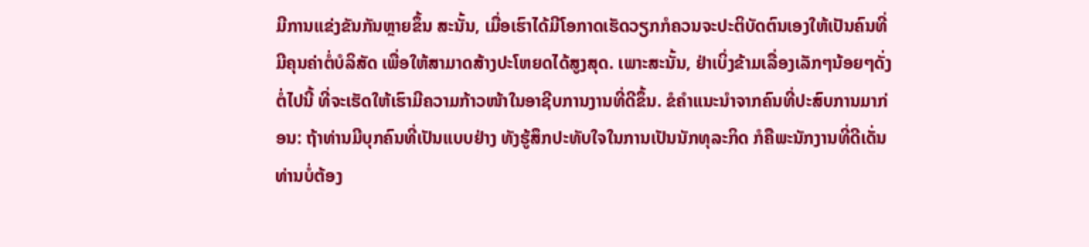ມີການແຂ່ງຂັນກັນຫຼາຍຂຶ້ນ ສະນັ້ນ, ເມື່ອເຮົາໄດ້ມີໂອກາດເຮັດວຽກກໍຄວນຈະປະຕິບັດຕົນເອງໃຫ້ເປັນຄົນທີ່ມີຄຸນຄ່າຕໍ່ບໍລິສັດ ເພື່ອໃຫ້ສາມາດສ້າງປະໂຫຍດໄດ້ສູງສຸດ. ເພາະສະນັ້ນ, ຢ່າເບິ່ງຂ້າມເລື່ອງເລັກໆນ້ອຍໆດັ່ງຕໍ່ໄປນີ້ ທີ່ຈະເຮັດໃຫ້ເຮົາມີຄວາມກ້າວໜ້າໃນອາຊີບການງານທີ່ດີຂຶ້ນ. ຂໍຄຳແນະນຳຈາກຄົນທີ່ປະສົບການມາກ່ອນ: ຖ້າທ່ານມີບຸກຄົນທີ່ເປັນແບບຢ່າງ ທັງຮູ້ສຶກປະທັບໃຈໃນການເປັນນັກທຸລະກິດ ກໍຄືພະນັກງານທີ່ດີເດັ່ນ ທ່ານບໍ່ຕ້ອງ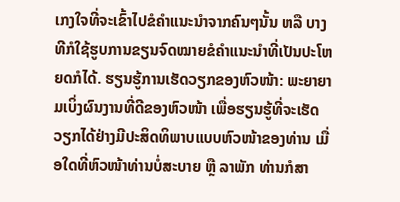ເກງໃຈທີ່ຈະເຂົ້າໄປຂໍຄຳແນະນຳຈາກຄົນໆນັ້ນ ຫລື ບາງທີກໍໃຊ້ຮູບການຂຽນຈົດໝາຍຂໍຄຳແນະນຳທີ່ເປັນປະໂຫຍດກໍໄດ້. ຮຽນຮູ້ການເຮັດວຽກຂອງຫົວໜ້າ: ພະຍາຍາມເບິ່ງຜົນງານທີ່ດີຂອງຫົວໜ້າ ເພື່ອຮຽນຮູ້ທີ່ຈະເຮັດວຽກໄດ້ຢ່າງມີປະສິດທິພາບແບບຫົວໜ້າຂອງທ່ານ ເມື່ອໃດທີ່ຫົວໜ້າທ່ານບໍ່ສະບາຍ ຫຼື ລາພັກ ທ່ານກໍສາ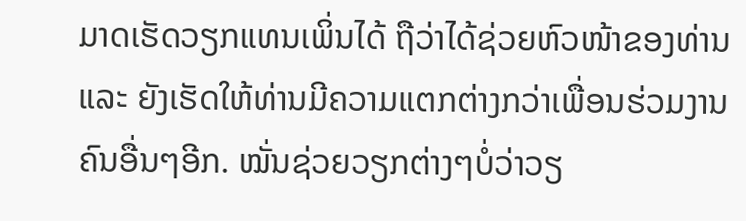ມາດເຮັດວຽກແທນເພິ່ນໄດ້ ຖືວ່າໄດ້ຊ່ວຍຫົວໜ້າຂອງທ່ານ ແລະ ຍັງເຮັດໃຫ້ທ່ານມີຄວາມແຕກຕ່າງກວ່າເພື່ອນຮ່ວມງານຄົນອື່ນໆອີກ. ໝັ່ນຊ່ວຍວຽກຕ່າງໆບໍ່ວ່າວຽ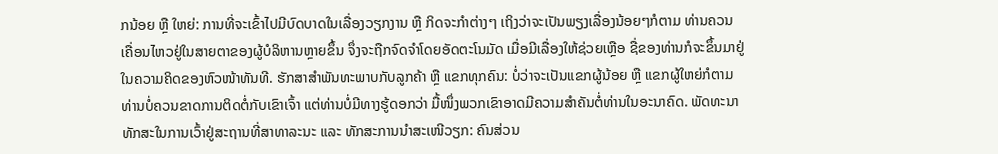ກນ້ອຍ ຫຼື ໃຫຍ່: ການທີ່ຈະເຂົ້າໄປມີບົດບາດໃນເລື່ອງວຽກງານ ຫຼື ກິດຈະກຳຕ່າງໆ ເຖິງວ່າຈະເປັນພຽງເລື່ອງນ້ອຍໆກໍຕາມ ທ່ານຄວນເຄື່ອນໄຫວຢູ່ໃນສາຍຕາຂອງຜູ້ບໍລິຫານຫຼາຍຂຶ້ນ ຈຶ່ງຈະຖືກຈົດຈໍາໂດຍອັດຕະໂນມັດ ເມື່ອມີເລື່ອງໃຫ້ຊ່ວຍເຫຼືອ ຊື່ຂອງທ່ານກໍຈະຂຶ້ນມາຢູ່ໃນຄວາມຄິດຂອງຫົວໜ້າທັນທີ. ຮັກສາສໍາພັນທະພາບກັບລູກຄ້າ ຫຼື ແຂກທຸກຄົນ: ບໍ່ວ່າຈະເປັນແຂກຜູ້ນ້ອຍ ຫຼື ແຂກຜູ້ໃຫຍ່ກໍຕາມ ທ່ານບໍ່ຄວນຂາດການຕິດຕໍ່ກັບເຂົາເຈົ້າ ແຕ່ທ່ານບໍ່ມີທາງຮູ້ດອກວ່າ ມື້ໜຶ່ງພວກເຂົາອາດມີຄວາມສຳຄັນຕໍ່ທ່ານໃນອະນາຄົດ. ພັດທະນາທັກສະໃນການເວົ້າຢູ່ສະຖານທີ່ສາທາລະນະ ແລະ ທັກສະການນຳສະເໜີວຽກ: ຄົນສ່ວນ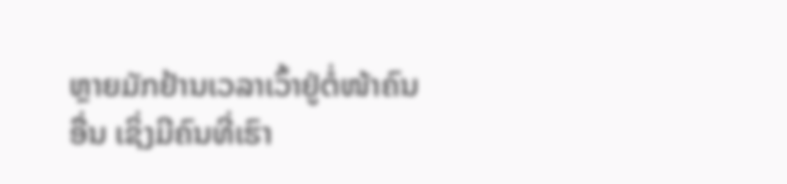ຫຼາຍມັກຢ້ານເວລາເວົ້າຢູ່ຕໍ່ໜ້າຄົນອື່ນ ເຊິ່ງມີຄົນທີ່ເຮົາ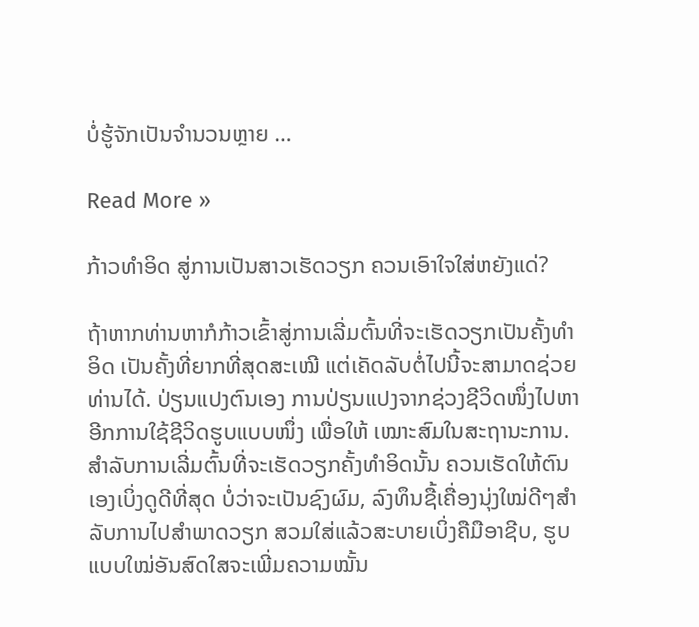ບໍ່ຮູ້ຈັກເປັນຈຳນວນຫຼາຍ …

Read More »

ກ້າວທຳອິດ ສູ່ການເປັນສາວເຮັດວຽກ ຄວນເອົາໃຈໃສ່ຫຍັງແດ່?

ຖ້າຫາກທ່ານຫາກໍກ້າວເຂົ້າສູ່ການເລີ່ມຕົ້ນທີ່ຈະເຮັດວຽກເປັນຄັ້ງທຳອິດ ເປັນຄັ້ງທີ່ຍາກທີ່ສຸດສະເໝີ ແຕ່ເຄັດລັບຕໍ່ໄປນີ້ຈະສາມາດຊ່ວຍທ່ານໄດ້. ປ່ຽນແປງຕົນເອງ ການປ່ຽນແປງຈາກຊ່ວງຊີວິດໜຶ່ງໄປຫາອີກການໃຊ້ຊີວິດຮູບແບບໜຶ່ງ ເພື່ອໃຫ້ ເໝາະສົມໃນສະຖານະການ. ສໍາລັບການເລີ່ມຕົ້ນທີ່ຈະເຮັດວຽກຄັ້ງທຳອິດນັ້ນ ຄວນເຮັດໃຫ້ຕົນເອງເບິ່ງດູດີທີ່ສຸດ ບໍ່ວ່າຈະເປັນຊົງຜົມ, ລົງທຶນຊື້ເຄື່ອງນຸ່ງໃໝ່ດີໆສຳລັບການໄປສຳພາດວຽກ ສວມໃສ່ແລ້ວສະບາຍເບິ່ງຄືມືອາຊີບ, ຮູບແບບໃໝ່ອັນສົດໃສຈະເພີ່ມຄວາມໝັ້ນ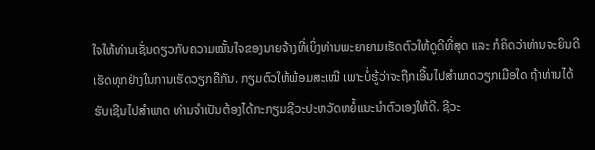ໃຈໃຫ້ທ່ານເຊັ່ນດຽວກັບຄວາມໝັ້ນໃຈຂອງນາຍຈ້າງທີ່ເບິ່ງທ່ານພະຍາຍາມເຮັດຕົວໃຫ້ດູດີທີ່ສຸດ ແລະ ກໍຄິດວ່າທ່ານຈະຍິນດີເຮັດທຸກຢ່າງໃນການເຮັດວຽກຄືກັນ. ກຽມຕົວໃຫ້ພ້ອມສະເໝີ ເພາະບໍ່ຮູ້ວ່າຈະຖືກເອີ້ນໄປສຳພາດວຽກເມືອໃດ ຖ້າທ່ານໄດ້ຮັບເຊີນໄປສຳພາດ ທ່ານຈຳເປັນຕ້ອງໄດ້ກະກຽມຊີວະປະຫວັດຫຍໍ້ແນະນຳຕົວເອງໃຫ້ດີ. ຊີວະ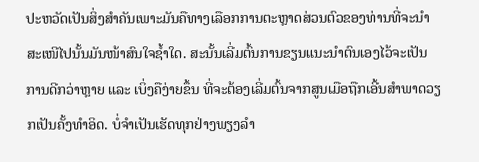ປະຫວັດເປັນສິ່ງສຳຄັນເພາະມັນຄືທາງເລືອກການຕະຫຼາດສ່ວນຕົວຂອງທ່ານທີ່ຈະນຳສະເໜີໄປນັ້ນມັນໜ້າສົນໃຈຊ້ຳໃດ. ສະນັ້ນເລີ່ມຕົ້ນການຂຽນແນະນຳຕົນເອງໄວ້ຈະເປັນການດີກວ່າຫຼາຍ ແລະ ເບິ່ງຄືງ່າຍຂຶ້ນ ທີ່ຈະຕ້ອງເລີ່ມຕົ້ນຈາກສູນເມືອຖືກເອີ້ນສຳພາດວຽກເປັນຄັ້ງທຳອິດ. ບໍ່ຈຳເປັນເຮັດທຸກຢ່າງພຽງລຳ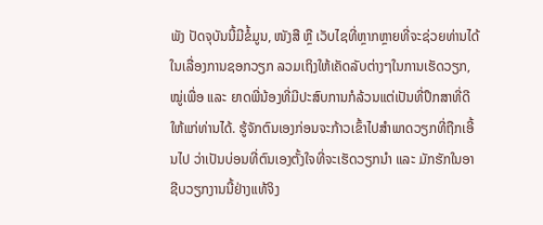ພັງ ປັດຈຸບັນນີ້ມີຂໍ້ມູນ, ໜັງສື ຫຼື ເວັບໄຊທີ່ຫຼາກຫຼາຍທີ່ຈະຊ່ວຍທ່ານໄດ້ໃນເລື່ອງການຊອກວຽກ ລວມເຖິງໃຫ້ເຄັດລັບຕ່າງໆໃນການເຮັດວຽກ, ໝູ່ເພື່ອ ແລະ ຍາດພີ່ນ້ອງທີ່ມີປະສົບການກໍລ້ວນແຕ່ເປັນທີ່ປຶກສາທີ່ດີໃຫ້ແກ່ທ່ານໄດ້. ຮູ້ຈັກຕົນເອງກ່ອນຈະກ້າວເຂົ້າໄປສຳພາດວຽກທີ່ຖືກເອີ້ນໄປ ວ່າເປັນບ່ອນທີ່ຕົນເອງຕັ້ງໃຈທີ່ຈະເຮັດວຽກນຳ ແລະ ມັກຮັກໃນອາຊີບວຽກງານນີ້ຢ່າງແທ້ຈິງ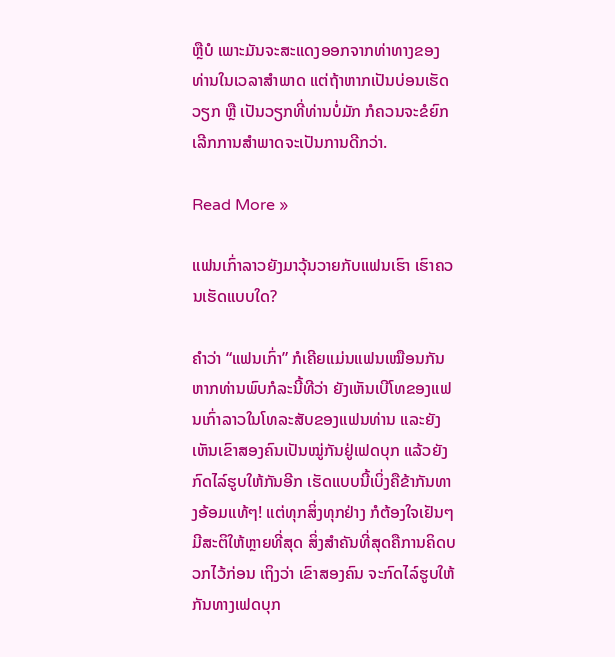ຫຼືບໍ ເພາະມັນຈະສະແດງອອກຈາກທ່າທາງຂອງທ່ານໃນເວລາສຳພາດ ແຕ່ຖ້າຫາກເປັນບ່ອນເຮັດວຽກ ຫຼື ເປັນວຽກທີ່ທ່ານບໍ່ມັກ ກໍຄວນຈະຂໍຍົກເລີກການສຳພາດຈະເປັນການດີກວ່າ.

Read More »

ແຟນເກົ່າລາວຍັງມາວຸ້ນວາຍກັບແຟນເຮົາ ເຮົາຄວນເຮັດແບບໃດ?

ຄໍາວ່າ “ແຟນເກົ່າ” ກໍເຄີຍແມ່ນແຟນເໝືອນກັນ ຫາກທ່ານພົບກໍລະນີ້ທີວ່າ ຍັງເຫັນເບີໂທຂອງແຟນເກົ່າລາວໃນໂທລະສັບຂອງແຟນທ່ານ ແລະຍັງເຫັນເຂົາສອງຄົນເປັນໝູ່ກັນຢູ່ເຟດບຸກ ແລ້ວຍັງກົດໄລ໌ຮູບໃຫ້ກັນອີກ ເຮັດແບບນີ້ເບິ່ງຄືຂ້າກັນທາງອ້ອມແທ້ໆ! ແຕ່ທຸກສິ່ງທຸກຢ່າງ ກໍຕ້ອງໃຈເຢັນໆ ມີສະຕິໃຫ້ຫຼາຍທີ່ສຸດ ສິ່ງສໍາຄັນທີ່ສຸດຄືການຄິດບວກໄວ້ກ່ອນ ເຖິງວ່າ ເຂົາສອງຄົນ ຈະກົດໄລ໌ຮູບໃຫ້ກັນທາງເຟດບຸກ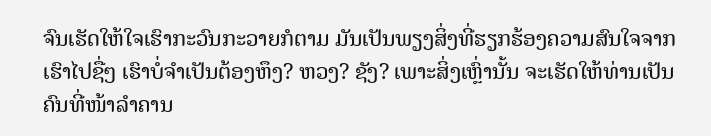ຈົນເຮັດໃຫ້ໃຈເຮົາກະວົນກະວາຍກໍຕາມ ມັນເປັນພຽງສິ່ງທີ່ຮຽກຮ້ອງຄວາມສົນໃຈຈາກເຮົາໄປຊື່ໆ ເຮົາບໍ່ຈໍາເປັນຕ້ອງຫຶງ? ຫວງ? ຊັງ? ເພາະສິ່ງເຫຼົ່ານັ້ນ ຈະເຮັດໃຫ້ທ່ານເປັນຄົນທີ່ໜ້າລໍາຄານ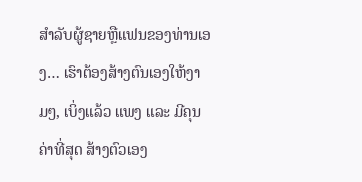ສຳລັບຜູ້ຊາຍຫຼືແຟນຂອງທ່ານເອງ… ເຮົາຕ້ອງສ້າງຕົນເອງໃຫ້ງາມໆ, ເບິ່ງແລ້ວ ແພງ ແລະ ມີຄຸນຄ່າທີ່ສຸດ ສ້າງຕົວເອງ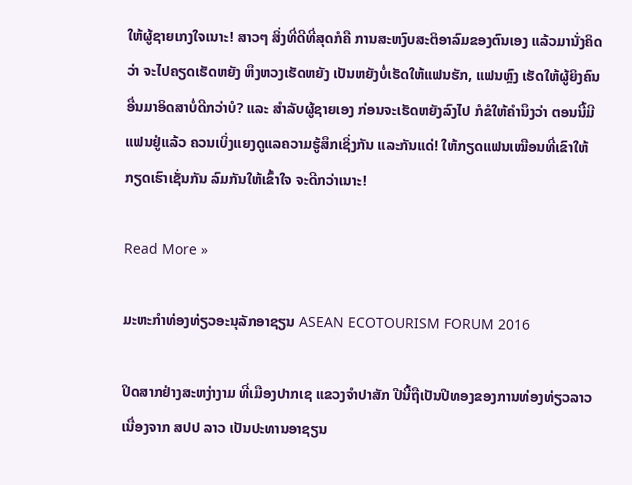ໃຫ້ຜູ້ຊາຍເກງໃຈເນາະ! ສາວໆ ສິ່ງທີ່ດີທີ່ສຸດກໍຄື ການສະຫງົບສະຕິອາລົມຂອງຕົນເອງ ແລ້ວມານັ່ງຄິດວ່າ ຈະໄປຄຽດເຮັດຫຍັງ ຫຶງຫວງເຮັດຫຍັງ ເປັນຫຍັງບໍ່ເຮັດໃຫ້ແຟນຮັກ, ແຟນຫຼົງ ເຮັດໃຫ້ຜູ້ຍິງຄົນອື່ນມາອິດສາບໍ່ດີກວ່າບໍ? ແລະ ສຳລັບຜູ້ຊາຍເອງ ກ່ອນຈະເຮັດຫຍັງລົງໄປ ກໍຂໍໃຫ້ຄໍານຶງວ່າ ຕອນນີ້ມີແຟນຢູ່ແລ້ວ ຄວນເບິ່ງແຍງດູແລຄວາມຮູ້ສຶກເຊິ່ງກັນ ແລະກັນແດ່! ໃຫ້ກຽດແຟນເໝືອນທີ່ເຂົາໃຫ້ກຽດເຮົາເຊັ່ນກັນ ລົມກັນໃຫ້ເຂົ້າໃຈ ຈະດີກວ່າເນາະ!

Read More »

ມະຫະກຳທ່ອງທ່ຽວອະນຸລັກອາຊຽນ ASEAN ECOTOURISM FORUM 2016

ປິດສາກຢ່າງສະຫງ່າງາມ ທີ່ເມືອງປາກເຊ ແຂວງຈຳປາສັກ ປີນີ້ຖືເປັນປີທອງຂອງການທ່ອງທ່ຽວລາວ ເນື່ອງຈາກ ສປປ ລາວ ເປັນປະທານອາຊຽນ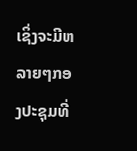ເຊິ່ງຈະມີຫລາຍໆກອງປະຊຸມທີ່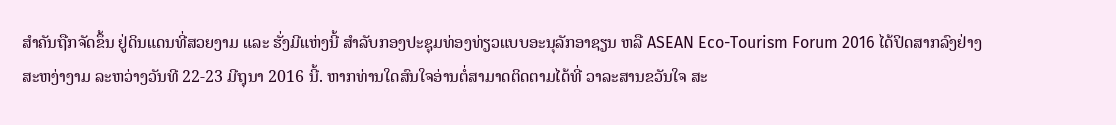ສຳຄັນຖືກຈັດຂຶ້ນ ຢູ່ດິນແດນທີ່ສວຍງາມ ແລະ ຮັ່ງມີແຫ່ງນີ້ ສຳລັບກອງປະຊຸມທ່ອງທ່ຽວແບບອະນຸລັກອາຊຽນ ຫລື ASEAN Eco-Tourism Forum 2016 ໄດ້ປິດສາກລົງຢ່າງສະຫງ່າງາມ ລະຫວ່າງວັນທີ 22-23 ມີຖຸນາ 2016 ນີ້. ຫາກທ່ານໃດສົນໃຈອ່ານຕໍ່ສາມາດຕິດຕາມໄດ້ທີ່ ວາລະສານຂວັນໃຈ ສະ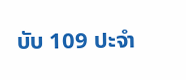ບັບ 109 ປະຈໍາ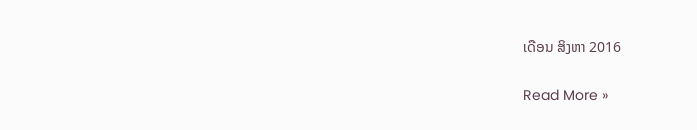ເດືອນ ສິງຫາ 2016

Read More »